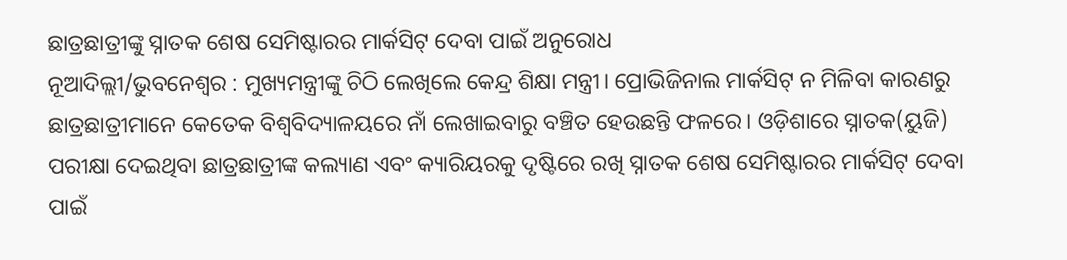ଛାତ୍ରଛାତ୍ରୀଙ୍କୁ ସ୍ନାତକ ଶେଷ ସେମିଷ୍ଟାରର ମାର୍କସିଟ୍ ଦେବା ପାଇଁ ଅନୁରୋଧ
ନୂଆଦିଲ୍ଲୀ/ଭୁବନେଶ୍ୱର : ମୁଖ୍ୟମନ୍ତ୍ରୀଙ୍କୁ ଚିଠି ଲେଖିଲେ କେନ୍ଦ୍ର ଶିକ୍ଷା ମନ୍ତ୍ରୀ। ପ୍ରୋଭିଜିନାଲ ମାର୍କସିଟ୍ ନ ମିଳିବା କାରଣରୁ ଛାତ୍ରଛାତ୍ରୀମାନେ କେତେକ ବିଶ୍ୱବିଦ୍ୟାଳୟରେ ନାଁ ଲେଖାଇବାରୁ ବଞ୍ଚିତ ହେଉଛନ୍ତି ଫଳରେ। ଓଡ଼ିଶାରେ ସ୍ନାତକ(ୟୁଜି) ପରୀକ୍ଷା ଦେଇଥିବା ଛାତ୍ରଛାତ୍ରୀଙ୍କ କଲ୍ୟାଣ ଏବଂ କ୍ୟାରିୟରକୁ ଦୃଷ୍ଟିରେ ରଖି ସ୍ନାତକ ଶେଷ ସେମିଷ୍ଟାରର ମାର୍କସିଟ୍ ଦେବା ପାଇଁ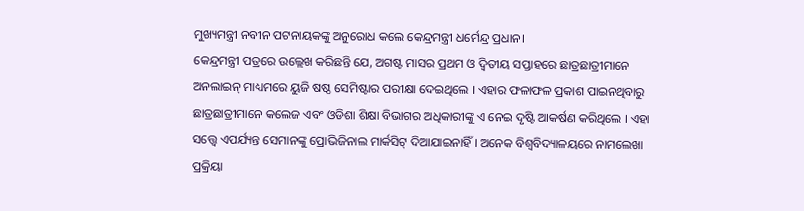ମୁଖ୍ୟମନ୍ତ୍ରୀ ନବୀନ ପଟନାୟକଙ୍କୁ ଅନୁରୋଧ କଲେ କେନ୍ଦ୍ରମନ୍ତ୍ରୀ ଧର୍ମେନ୍ଦ୍ର ପ୍ରଧାନ।
କେନ୍ଦ୍ରମନ୍ତ୍ରୀ ପତ୍ରରେ ଉଲ୍ଲେଖ କରିଛନ୍ତି ଯେ, ଅଗଷ୍ଟ ମାସର ପ୍ରଥମ ଓ ଦ୍ବିତୀୟ ସପ୍ତାହରେ ଛାତ୍ରଛାତ୍ରୀମାନେ ଅନଲାଇନ୍ ମାଧ୍ୟମରେ ୟୁଜି ଷଷ୍ଠ ସେମିଷ୍ଟାର ପରୀକ୍ଷା ଦେଇଥିଲେ । ଏହାର ଫଳାଫଳ ପ୍ରକାଶ ପାଇନଥିବାରୁ ଛାତ୍ରଛାତ୍ରୀମାନେ କଲେଜ ଏବଂ ଓଡିଶା ଶିକ୍ଷା ବିଭାଗର ଅଧିକାରୀଙ୍କୁ ଏ ନେଇ ଦୃଷ୍ଟି ଆକର୍ଷଣ କରିଥିଲେ । ଏହା ସତ୍ତ୍ବେ ଏପର୍ଯ୍ୟନ୍ତ ସେମାନଙ୍କୁ ପ୍ରୋଭିଜିନାଲ ମାର୍କସିଟ୍ ଦିଆଯାଇନାହିଁ । ଅନେକ ବିଶ୍ବବିଦ୍ୟାଳୟରେ ନାମଲେଖା ପ୍ରକ୍ରିୟା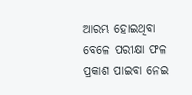ଆରମ୍ଭ ହୋଇଥିବା ବେଳେ ପରୀକ୍ଷା ଫଳ ପ୍ରକାଶ ପାଇବା ନେଇ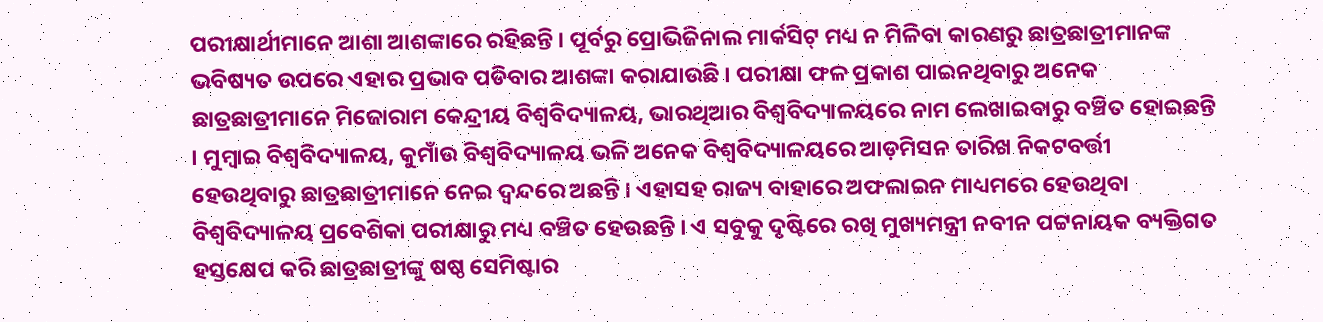ପରୀକ୍ଷାର୍ଥୀମାନେ ଆଶା ଆଶଙ୍କାରେ ରହିଛନ୍ତି । ପୂର୍ବରୁ ପ୍ରୋଭିଜିନାଲ ମାର୍କସିଟ୍ ମଧ୍ୟ ନ ମିଳିବା କାରଣରୁ ଛାତ୍ରଛାତ୍ରୀମାନଙ୍କ ଭବିଷ୍ୟତ ଉପରେ ଏହାର ପ୍ରଭାବ ପଡିବାର ଆଶଙ୍କା କରାଯାଉଛି । ପରୀକ୍ଷା ଫଳ ପ୍ରକାଶ ପାଇନଥିବାରୁ ଅନେକ ଛାତ୍ରଛାତ୍ରୀମାନେ ମିଜୋରାମ କେନ୍ଦ୍ରୀୟ ବିଶ୍ବବିଦ୍ୟାଳୟ, ଭାରଥିଆର ବିଶ୍ବବିଦ୍ୟାଳୟରେ ନାମ ଲେଖାଇବାରୁ ବଞ୍ଚିତ ହୋଇଛନ୍ତି । ମୁମ୍ବାଇ ବିଶ୍ବବିଦ୍ୟାଳୟ, କୁମାଁଉ ବିଶ୍ବବିଦ୍ୟାଳୟ ଭଳି ଅନେକ ବିଶ୍ବବିଦ୍ୟାଳୟରେ ଆଡ଼ମିସନ ତାରିଖ ନିକଟବର୍ତ୍ତୀ ହେଉଥିବାରୁ ଛାତ୍ରଛାତ୍ରୀମାନେ ନେଇ ଦ୍ବନ୍ଦରେ ଅଛନ୍ତି । ଏହାସହ ରାଜ୍ୟ ବାହାରେ ଅଫଲାଇନ ମାଧ୍ୟମରେ ହେଉଥିବା ବିଶ୍ବବିଦ୍ୟାଳୟ ପ୍ରବେଶିକା ପରୀକ୍ଷାରୁ ମଧ୍ୟ ବଞ୍ଚିତ ହେଉଛନ୍ତି । ଏ ସବୁକୁ ଦୃଷ୍ଟିରେ ରଖି ମୁଖ୍ୟମନ୍ତ୍ରୀ ନବୀନ ପଟ୍ଟନାୟକ ବ୍ୟକ୍ତିଗତ ହସ୍ତକ୍ଷେପ କରି ଛାତ୍ରଛାତ୍ରୀଙ୍କୁ ଷଷ୍ଠ ସେମିଷ୍ଟାର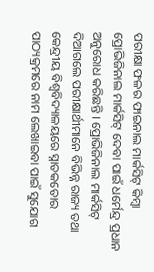ପରୀକ୍ଷା ଫଳର ଫାଇନାଲ ମାର୍କସିଟ୍ କିମ୍ବା ପ୍ରୋଭିଜିନାଲ ମାର୍କସିଟ୍ ଦେବା ପାଇଁ ଧର୍ମେନ୍ଦ୍ର ପ୍ରଧାନ ଅନୁରୋଧ କରିଛନ୍ତି । ପ୍ରୋଭିଜିନାଲ ମାର୍କସିଟ୍ ଦିଆଗଲେ ପରୀକ୍ଷାର୍ଥୀମାନେ ବିଭିନ୍ନ ରାଜ୍ୟ ତଥା କେନ୍ଦ୍ରୀୟ ବିଶ୍ବବିଦ୍ୟାଳୟରେ ସ୍ନାତକତୋର ପାଠ୍ୟକ୍ରମରେ ନାମ ଲେଖାଇବା ପାଇଁ ସୁଯୋଗ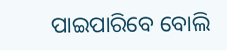ପାଇପାରିବେ ବୋଲି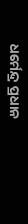ଧର୍ମେନ୍ଦ୍ର ପ୍ରଧାନ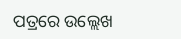ପତ୍ରରେ ଉଲ୍ଲେଖ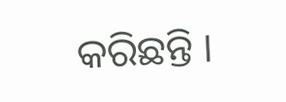କରିଛନ୍ତି ।